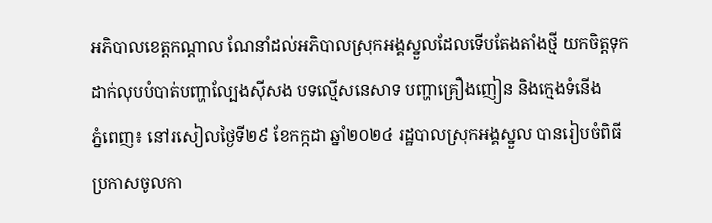អភិបាលខេត្តកណ្ដាល ណែនាំដល់អភិបាលស្រុកអង្គស្នួលដែលទើបតែងតាំងថ្មី យកចិត្តទុកដាក់លុបបំបាត់បញ្ហាល្បែងស៊ីសង បទល្មើសនេសាទ បញ្ហាគ្រឿងញៀន និងក្មេងទំនើង
ភ្នំពេញ៖ នៅរសៀលថ្ងៃទី២៩ ខែកក្កដា ឆ្នាំ២០២៤ រដ្ឋបាលស្រុកអង្គស្នួល បានរៀបចំពិធីប្រកាសចូលកា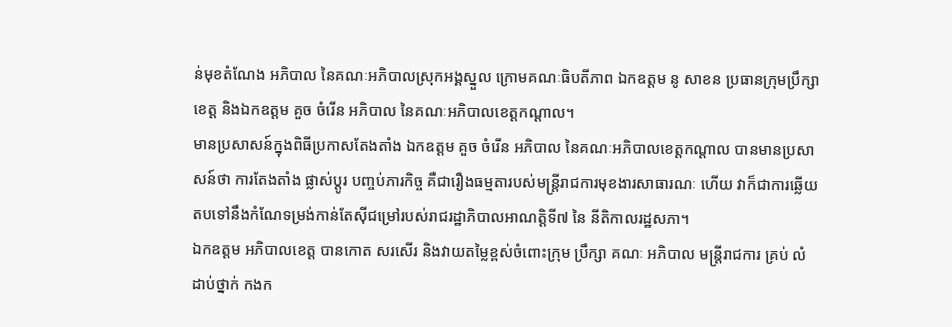ន់មុខតំណែង អភិបាល នៃគណៈអភិបាលស្រុកអង្គស្នួល ក្រោមគណៈធិបតីភាព ឯកឧត្តម នូ សាខន ប្រធានក្រុមប្រឹក្សាខេត្ត និងឯកឧត្ដម គួច ចំរើន អភិបាល នៃគណៈអភិបាលខេត្តកណ្ដាល។
មានប្រសាសន៍ក្នុងពិធីប្រកាសតែងតាំង ឯកឧត្ដម គួច ចំរើន អភិបាល នៃគណៈអភិបាលខេត្តកណ្ដាល បានមានប្រសាសន៍ថា ការតែងតាំង ផ្លាស់ប្តូរ បញ្ចប់ភារកិច្ច គឺជារឿងធម្មតារបស់មន្ត្រីរាជការមុខងារសាធារណៈ ហើយ វាក៏ជាការឆ្លើយតបទៅនឹងកំណែទម្រង់កាន់តែស៊ីជម្រៅរបស់រាជរដ្ឋាភិបាលអាណត្តិទី៧ នៃ នីតិកាលរដ្ឋសភា។
ឯកឧត្ដម អភិបាលខេត្ត បានកោត សរសើរ និងវាយតម្លៃខ្ពស់ចំពោះក្រុម ប្រឹក្សា គណៈ អភិបាល មន្រ្តីរាជការ គ្រប់ លំដាប់ថ្នាក់ កងក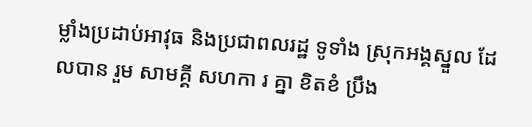ម្លាំងប្រដាប់អាវុធ និងប្រជាពលរដ្ឋ ទូទាំង ស្រុកអង្គស្នួល ដែលបាន រួម សាមគ្គី សហកា រ គ្នា ខិតខំ ប្រឹង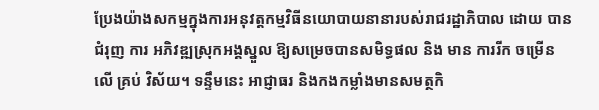ប្រែងយ៉ាងសកម្មក្នុងការអនុវត្តកម្មវិធីនយោបាយនានារបស់រាជរដ្ឋាភិបាល ដោយ បាន ជំរុញ ការ អភិវឌ្ឍស្រុកអង្គស្នួល ឱ្យសម្រេចបានសមិទ្ធផល និង មាន ការរីក ចម្រើន លើ គ្រប់ វិស័យ។ ទន្ទឹមនេះ អាជ្ញាធរ និងកងកម្លាំងមានសមត្ថកិ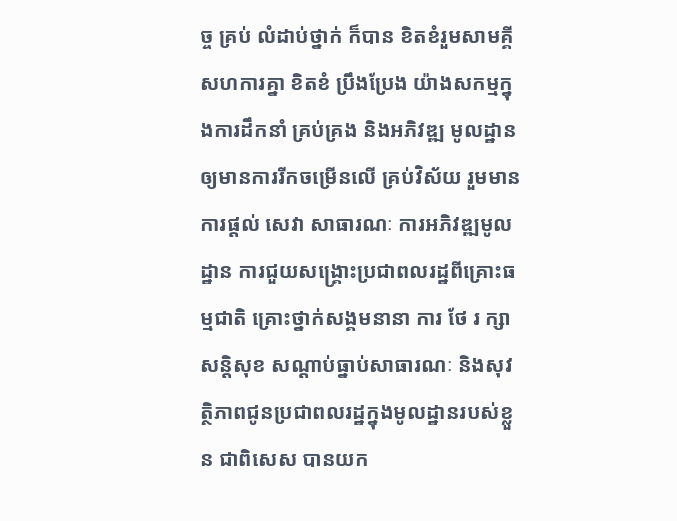ច្ច គ្រប់ លំដាប់ថ្នាក់ ក៏បាន ខិតខំរួមសាមគ្គី សហការគ្នា ខិតខំ ប្រឹងប្រែង យ៉ាងសកម្មក្នុងការដឹកនាំ គ្រប់គ្រង និងអភិវឌ្ឍ មូលដ្ឋាន ឲ្យមានការរីកចម្រើនលើ គ្រប់វិស័យ រួមមាន ការផ្តល់ សេវា សាធារណៈ ការអភិវឌ្ឍមូលដ្ឋាន ការជួយសង្គ្រោះប្រជាពលរដ្ឋពីគ្រោះធម្មជាតិ គ្រោះថ្នាក់សង្គមនានា ការ ថែ រ ក្សា សន្តិសុខ សណ្តាប់ធ្នាប់សាធារណៈ និងសុវត្ថិភាពជូនប្រជាពលរដ្ឋក្នុងមូលដ្ឋានរបស់ខ្លួន ជាពិសេស បានយក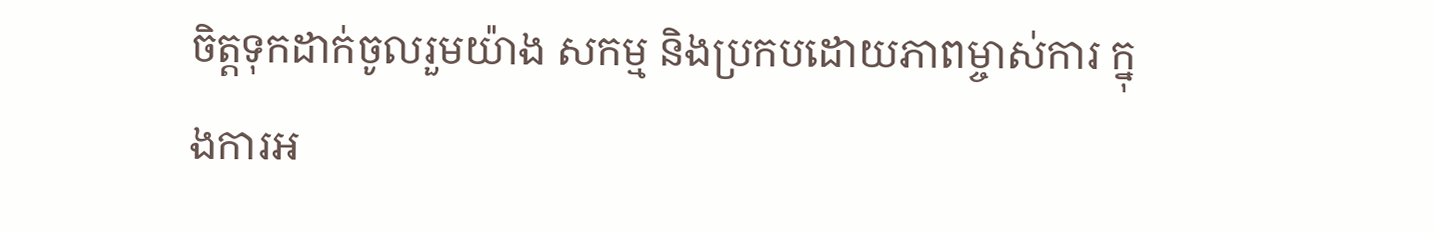ចិត្តទុកដាក់ចូលរួមយ៉ាង សកម្ម និងប្រកបដោយភាពម្ចាស់ការ ក្នុងការអ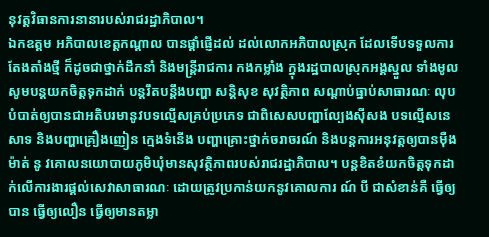នុវត្តវិធានការនានារបស់រាជរដ្ឋាភិបាល។
ឯកឧត្ដម អភិបាលខេត្តកណ្ដាល បានផ្ដាំផ្ញើដល់ ដល់លោកអភិបាលស្រុក ដែលទើបទទួលការតែងតាំងថ្មី ក៏ដូចជាថ្នាក់ដឹកនាំ និងមន្ត្រីរាជការ កងកម្លាំង ក្នុងរដ្ឋបាលស្រុកអង្គស្នួល ទាំងមូល សូមបន្តយកចិត្តទុកដាក់ បន្តរឹតបន្តឹងបញ្ហា សន្តិសុខ សុវត្ថិភាព សណ្តាប់ធ្នាប់សាធារណៈ លុបបំបាត់ឲ្យបានជាអតិបរមានូវបទល្មើសគ្រប់ប្រភេទ ជាពិសេសបញ្ហាល្បែងស៊ីសង បទល្មើសនេសាទ និងបញ្ហាគ្រឿងញៀន ក្មេងទំនើង បញ្ហាគ្រោះថ្នាក់ចរាចរណ៍ និងបន្តការអនុវត្តឲ្យបានម៉ឺងម៉ាត់ នូ វគោលនយោបាយភូមិឃុំមានសុវត្ថិភាពរបស់រាជរដ្ឋាភិបាល។ បន្តខិតខំយកចិត្តទុកដាក់លើការងារផ្តល់សេវាសាធារណៈ ដោយត្រូវប្រកាន់យកនូវគោលការ ណ៍ បី ជាសំខាន់គឺ ធ្វើឲ្យបាន ធ្វើឲ្យលឿន ធ្វើឲ្យមានតម្លា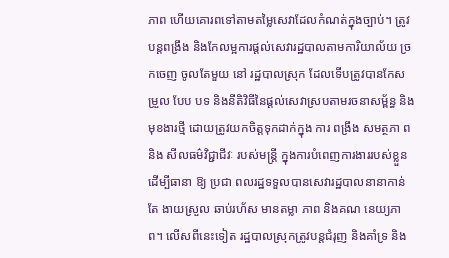ភាព ហើយគោរពទៅតាមតម្លៃសេវាដែលកំណត់ក្នុងច្បាប់។ ត្រូវបន្តពង្រឹង និងកែលម្អការផ្តល់សេវារដ្ឋបាលតាមការិយាល័យ ច្រកចេញ ចូលតែមួយ នៅ រដ្ឋបាលស្រុក ដែលទើបត្រូវបានកែសម្រួល បែប បទ និងនីតិវិធីនៃផ្តល់សេវាស្របតាមរចនាសម្ព័ន្ធ និង មុខងារថ្មី ដោយត្រូវយកចិត្តទុកដាក់ក្នុង ការ ពង្រឹង សមត្ថភា ព និង សីលធម៌វិជ្ជាជីវៈ របស់មន្រ្តី ក្នុងការបំពេញការងាររបស់ខ្លួន ដើម្បីធានា ឱ្យ ប្រជា ពលរដ្ឋទទួលបានសេវារដ្ឋបាលនានាកាន់តែ ងាយស្រួល ឆាប់រហ័ស មានតម្លា ភាព និងគណ នេយ្យភាព។ លើសពីនេះទៀត រដ្ឋបាលស្រុកត្រូវបន្តជំរុញ និងគាំទ្រ និង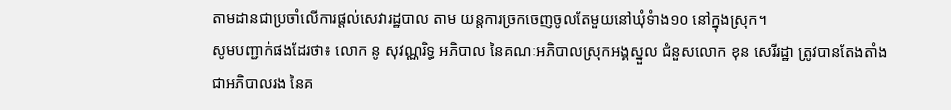តាមដានជាប្រចាំលើការផ្តល់សេវារដ្ឋបាល តាម យន្តការច្រកចេញចូលតែមួយនៅឃុំទំាង១០ នៅក្នុងស្រុក។
សូមបញ្ជាក់ផងដែរថា៖ លោក នូ សុវណ្ណរិទ្ធ អភិបាល នៃគណៈអភិបាលស្រុកអង្គស្នួល ជំនួសលោក ខុន សេរីរដ្ឋា ត្រូវបានតែងតាំងជាអភិបាលរង នៃគ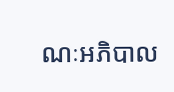ណៈអភិបាល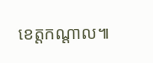ខេត្តកណ្ដាល៕